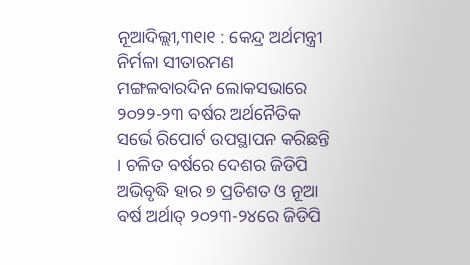ନୂଆଦିଲ୍ଲୀ,୩୧ା୧ : କେନ୍ଦ୍ର ଅର୍ଥମନ୍ତ୍ରୀ ନିର୍ମଳା ସୀତାରମଣ ମଙ୍ଗଳବାରଦିନ ଲୋକସଭାରେ ୨୦୨୨-୨୩ ବର୍ଷର ଅର୍ଥନୈତିକ ସର୍ଭେ ରିପୋର୍ଟ ଉପସ୍ଥାପନ କରିଛନ୍ତି । ଚଳିତ ବର୍ଷରେ ଦେଶର ଜିଡିପି ଅଭିବୃଦ୍ଧି ହାର ୭ ପ୍ରତିଶତ ଓ ନୂଆ ବର୍ଷ ଅର୍ଥାତ୍ ୨୦୨୩-୨୪ରେ ଜିଡିପି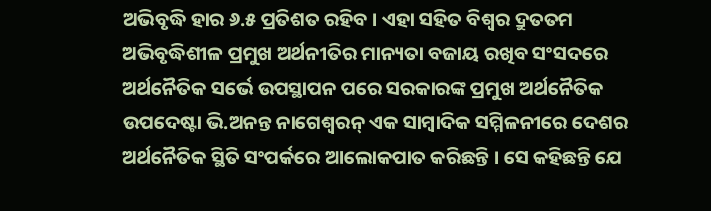ଅଭିବୃଦ୍ଧି ହାର ୬.୫ ପ୍ରତିଶତ ରହିବ । ଏହା ସହିତ ବିଶ୍ୱର ଦ୍ରୁତତମ ଅଭିବୃଦ୍ଧିଶୀଳ ପ୍ରମୁଖ ଅର୍ଥନୀତିର ମାନ୍ୟତା ବଜାୟ ରଖିବ ସଂସଦରେ ଅର୍ଥନୈତିକ ସର୍ଭେ ଉପସ୍ଥାପନ ପରେ ସରକାରଙ୍କ ପ୍ରମୁଖ ଅର୍ଥନୈତିକ ଉପଦେଷ୍ଟା ଭି.ଅନନ୍ତ ନାଗେଶ୍ୱରନ୍ ଏକ ସାମ୍ବାଦିକ ସମ୍ମିଳନୀରେ ଦେଶର ଅର୍ଥନୈତିକ ସ୍ଥିତି ସଂପର୍କରେ ଆଲୋକପାତ କରିଛନ୍ତି । ସେ କହିଛନ୍ତି ଯେ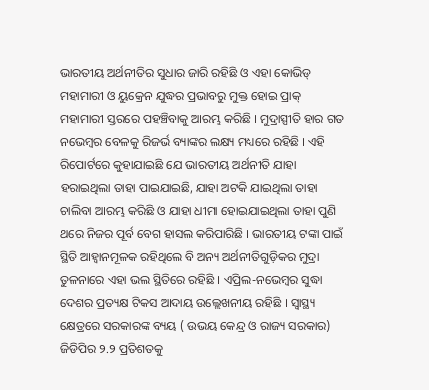ଭାରତୀୟ ଅର୍ଥନୀତିର ସୁଧାର ଜାରି ରହିଛି ଓ ଏହା କୋଭିଡ୍ ମହାମାରୀ ଓ ୟୁକ୍ରେନ ଯୁଦ୍ଧର ପ୍ରଭାବରୁ ମୁକ୍ତ ହୋଇ ପ୍ରାକ୍ ମହାମାରୀ ସ୍ତରରେ ପହଞ୍ଚିବାକୁ ଆରମ୍ଭ କରିଛି । ମୁଦ୍ରାସ୍ପୀତି ହାର ଗତ ନଭେମ୍ବର ବେଳକୁ ରିଜର୍ଭ ବ୍ୟାଙ୍କର ଲକ୍ଷ୍ୟ ମଧ୍ୟରେ ରହିଛି । ଏହି ରିପୋର୍ଟରେ କୁହାଯାଇଛି ଯେ ଭାରତୀୟ ଅର୍ଥନୀତି ଯାହା ହରାଇଥିଲା ତାହା ପାଇଯାଇଛି, ଯାହା ଅଟକି ଯାଇଥିଲା ତାହା ଚାଲିବା ଆରମ୍ଭ କରିଛି ଓ ଯାହା ଧୀମା ହୋଇଯାଇଥିଲା ତାହା ପୁଣି ଥରେ ନିଜର ପୂର୍ବ ବେଗ ହାସଲ କରିପାରିଛି । ଭାରତୀୟ ଟଙ୍କା ପାଇଁ ସ୍ଥିତି ଆହ୍ୱାନମୂଳକ ରହିଥିଲେ ବି ଅନ୍ୟ ଅର୍ଥନୀତିଗୁଡ଼ିକର ମୁଦ୍ରା ତୁଳନାରେ ଏହା ଭଲ ସ୍ଥିତିରେ ରହିଛି । ଏପ୍ରିଲ-ନଭେମ୍ବର ସୁଦ୍ଧା ଦେଶର ପ୍ରତ୍ୟକ୍ଷ ଟିକସ ଆଦାୟ ଉଲ୍ଲେଖନୀୟ ରହିଛି । ସ୍ୱାସ୍ଥ୍ୟ କ୍ଷେତ୍ରରେ ସରକାରଙ୍କ ବ୍ୟୟ ( ଉଭୟ କେନ୍ଦ୍ର ଓ ରାଜ୍ୟ ସରକାର) ଜିଡିପିର ୨.୨ ପ୍ରତିଶତକୁ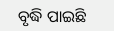ବୃଦ୍ଧି ପାଇଛି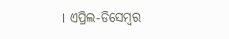। ଏପ୍ରିଲ-ଡିସେମ୍ବର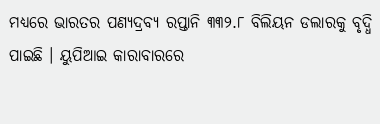ମଧ୍ୟରେ ଭାରତର ପଣ୍ୟଦ୍ରବ୍ୟ ରପ୍ତାନି ୩୩୨.୮ ବିଲିୟନ ଡଲାରକୁ ବୃଦ୍ଧି ପାଇଛି । ୟୁପିଆଇ କାରାବାରରେ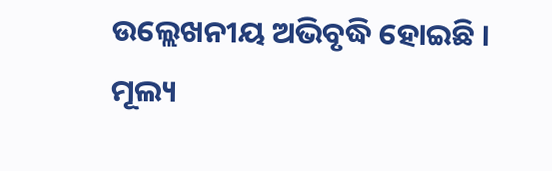ଉଲ୍ଲେଖନୀୟ ଅଭିବୃଦ୍ଧି ହୋଇଛି । ମୂଲ୍ୟ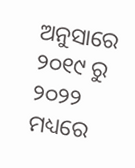ଅନୁସାରେ ୨୦୧୯ ରୁ ୨୦୨୨ ମଧ୍ୟରେ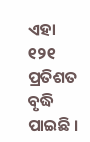ଏହା ୧୨୧ ପ୍ରତିଶତ ବୃଦ୍ଧି ପାଇଛି ।